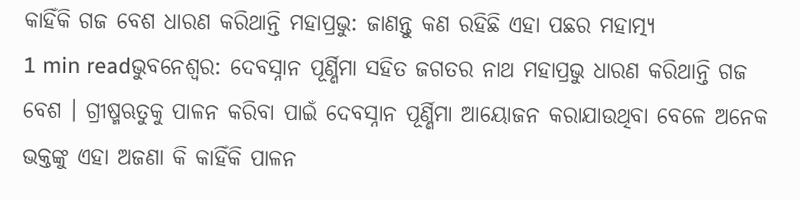କାହିଁକି ଗଜ ବେଶ ଧାରଣ କରିଥାନ୍ତି ମହାପ୍ରଭୁ: ଜାଣନ୍ତୁ କଣ ରହିଛି ଏହା ପଛର ମହାତ୍ମ୍ୟ
1 min readଭୁବନେଶ୍ୱର: ଦେବସ୍ନାନ ପୂର୍ଣ୍ଣିମା ସହିତ ଜଗତର ନାଥ ମହାପ୍ରଭୁ ଧାରଣ କରିଥାନ୍ତି ଗଜ ବେଶ । ଗ୍ରୀଷ୍ମଋତୁକୁ ପାଳନ କରିବା ପାଇଁ ଦେବସ୍ନାନ ପୂର୍ଣ୍ଣିମା ଆୟୋଜନ କରାଯାଉଥିବା ବେଳେ ଅନେକ ଭକ୍ତଙ୍କୁ ଏହା ଅଜଣା କି କାହିଁକି ପାଳନ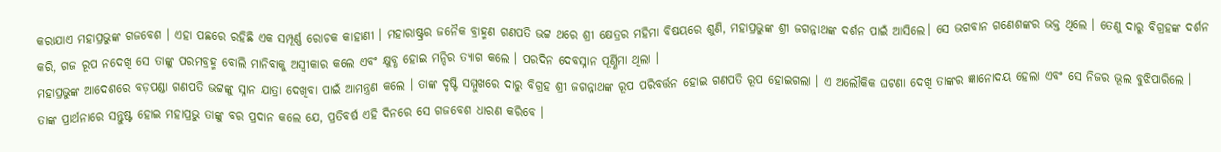କରାଯାଏ ମହାପ୍ରଭୁଙ୍କ ଗଜବେଶ । ଏହା ପଛରେ ରହିଛି ଏକ ସମ୍ପୂର୍ଣ୍ଣ ରୋଚକ କାହାଣୀ । ମହାରାଷ୍ଟ୍ରର ଜନୈକ ବ୍ରାହ୍ମଣ ଗଣପତି ଭଟ୍ଟ ଥରେ ଶ୍ରୀ କ୍ଷେତ୍ରର ମହିମା ବିଷୟରେ ଶୁଣି, ମହାପ୍ରଭୁଙ୍କ ଶ୍ରୀ ଜଗନ୍ନାଥଙ୍କ ଦର୍ଶନ ପାଇଁ ଆସିଲେ। ସେ ଭଗବାନ ଗଣେଶଙ୍କର ଭକ୍ତ ଥିଲେ । ତେଣୁ ଦାରୁ ବିଗ୍ରହଙ୍କ ଦର୍ଶନ କରି, ଗଜ ରୂପ ନଦେଖି ସେ ତାଙ୍କୁ ପରମବ୍ରହ୍ମ ବୋଲି ମାନିବାକୁ ଅସ୍ୱୀକାର କଲେ ଏବଂ କ୍ଷୁବ୍ଧ ହୋଇ ମନ୍ଦିର ତ୍ୟାଗ କଲେ । ପରଦିନ ଦେବସ୍ନାନ ପୂର୍ଣ୍ଣିମା ଥିଲା ।
ମହାପ୍ରଭୁଙ୍କ ଆଦେଶରେ ବଡ଼ପଣ୍ଡା ଗଣପତି ଭଟ୍ଟଙ୍କୁ ସ୍ନାନ ଯାତ୍ରା ଦେଖିବା ପାଇଁ ଆମନ୍ତ୍ରଣ କଲେ । ତାଙ୍କ ଦୃଷ୍ଟି ସମ୍ମୁଖରେ ଦାରୁ ବିଗ୍ରହ ଶ୍ରୀ ଜଗନ୍ନାଥଙ୍କ ରୂପ ପରିବର୍ତ୍ତନ ହୋଇ ଗଣପତି ରୂପ ହୋଇଗଲା । ଏ ଅଲୌକିକ ଘଟଣା ଦେଖି ତାଙ୍କର ଜ୍ଞାନୋଦୟ ହେଲା ଏବଂ ସେ ନିଜର ଭୂଲ ବୁଝିପାରିଲେ । ତାଙ୍କ ପ୍ରାର୍ଥନାରେ ସନ୍ତୁଷ୍ଟ ହୋଇ ମହାପ୍ରଭୁ ତାଙ୍କୁ ବର ପ୍ରଦାନ କଲେ ଯେ, ପ୍ରତିବର୍ଷ ଏହି ଦିନରେ ସେ ଗଜବେଶ ଧାରଣ କରିବେ ।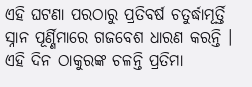ଏହି ଘଟଣା ପରଠାରୁ ପ୍ରତିବର୍ଷ ଚତୁର୍ଦ୍ଧାମୂର୍ତ୍ତି ସ୍ନାନ ପୂର୍ଣ୍ଣିମାରେ ଗଜବେଶ ଧାରଣ କରନ୍ତି ।
ଏହି ଦିନ ଠାକୁରଙ୍କ ଚଳନ୍ତି ପ୍ରତିମା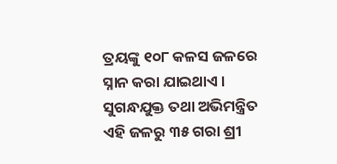ତ୍ରୟଙ୍କୁ ୧୦୮ କଳସ ଜଳରେ ସ୍ନାନ କରା ଯାଇଥାଏ । ସୁଗନ୍ଧଯୁକ୍ତ ତଥା ଅଭିମନ୍ତ୍ରିତ ଏହି ଜଳରୁ ୩୫ ଗରା ଶ୍ରୀ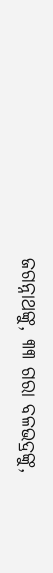ଜଗନ୍ନାଥଙ୍କୁ, ୩୩ ଗରା ବଳଭଦ୍ରଙ୍କୁ,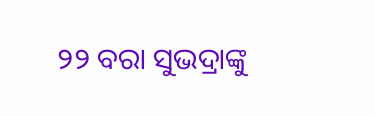୨୨ ବରା ସୁଭଦ୍ରାଙ୍କୁ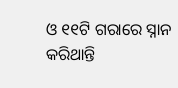ଓ ୧୧ଟି ଗରାରେ ସ୍ନାନ କରିଥାନ୍ତି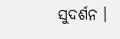ସୁଦର୍ଶନ ।